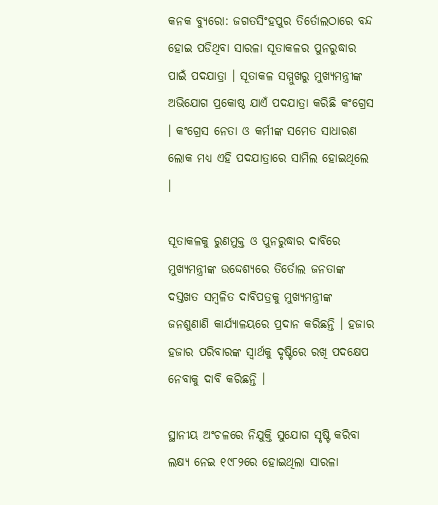କନକ ବ୍ୟୁରୋ: ଜଗତସିଂହପୁର ତିର୍ତୋଲଠାରେ ବନ୍ଦ ହୋଇ ପଡିଥିବା ସାରଳା ସୂତାକଳର ପୁନରୁଦ୍ଧାର ପାଇଁ ପଦଯାତ୍ରା । ସୂତାକଳ ସମ୍ମୁଖରୁ ମୁଖ୍ୟମନ୍ତ୍ରୀଙ୍କ ଅଭିଯୋଗ ପ୍ରକୋଷ୍ଠ ଯାଏଁ ପଦଯାତ୍ରା କରିଛି କଂଗ୍ରେସ । କଂଗ୍ରେସ ନେତା ଓ କର୍ମୀଙ୍କ ସମେତ ସାଧାରଣ ଲୋକ ମଧ୍ୟ ଏହି ପଦଯାତ୍ରାରେ ସାମିଲ ହୋଇଥିଲେ ।

ସୂତାକଳକୁ ରୁଣମୁକ୍ତ ଓ ପୁନରୁଦ୍ଧାର ଦାବିରେ ମୁଖ୍ୟମନ୍ତ୍ରୀଙ୍କ ଉଦ୍ଦେଶ୍ୟରେ ତିର୍ତୋଲ ଜନତାଙ୍କ ଦସ୍ତଖତ ସମ୍ବଳିତ ଦାବିପତ୍ରକୁ ମୁଖ୍ୟମନ୍ତ୍ରୀଙ୍କ ଜନଶୁଣାଣି କାର୍ଯ୍ୟାଳୟରେ ପ୍ରଦାନ କରିଛନ୍ତି । ହଜାର ହଜାର ପରିବାରଙ୍କ ସ୍ୱାର୍ଥକୁ ଦୃଷ୍ଟିରେ ରଖି ପଦକ୍ଷେପ ନେବାକୁ ଦାବି କରିଛନ୍ତି ।

ସ୍ଥାନୀୟ ଅଂଚଳରେ ନିଯୁକ୍ତି ସୁଯୋଗ ସୃଷ୍ଟି କରିବା ଲକ୍ଷ୍ୟ ନେଇ ୧୯୮୨ରେ ହୋଇଥିଲା ସାରଳା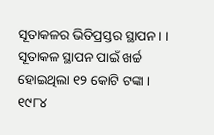ସୂତାକଳର ଭିତିପ୍ରସ୍ତର ସ୍ଥାପନ । । ସୂତାକଳ ସ୍ଥାପନ ପାଇଁ ଖର୍ଚ୍ଚ ହୋଇଥିଲା ୧୨ କୋଟି ଟଙ୍କା । ୧୯୮୪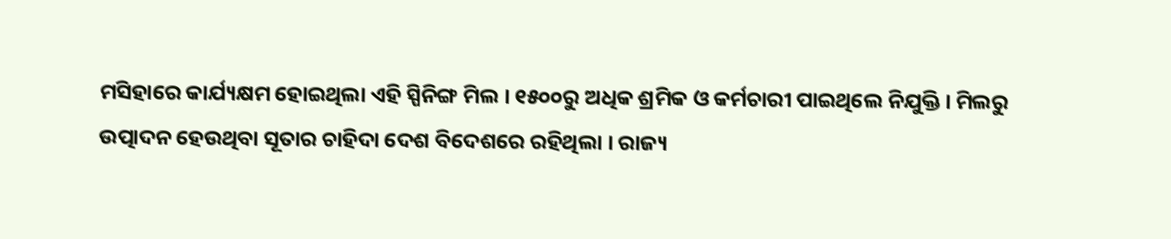ମସିହାରେ କାର୍ଯ୍ୟକ୍ଷମ ହୋଇଥିଲା ଏହି ସ୍ପିନିଙ୍ଗ ମିଲ । ୧୫୦୦ରୁ ଅଧିକ ଶ୍ରମିକ ଓ କର୍ମଚାରୀ ପାଇଥିଲେ ନିଯୁକ୍ତି । ମିଲରୁ ଉତ୍ପାଦନ ହେଉଥିବା ସୂତାର ଚାହିଦା ଦେଶ ବିଦେଶରେ ରହିଥିଲା । ରାଜ୍ୟ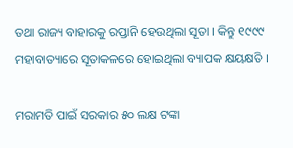ତଥା ରାଜ୍ୟ ବାହାରକୁ ରପ୍ତାନି ହେଉଥିଲା ସୂତା । କିନ୍ତୁ ୧୯୯୯ ମହାବାତ୍ୟାରେ ସୂତାକଳରେ ହୋଇଥିଲା ବ୍ୟାପକ କ୍ଷୟକ୍ଷତି ।

ମରାମତି ପାଇଁ ସରକାର ୫୦ ଲକ୍ଷ ଟଙ୍କା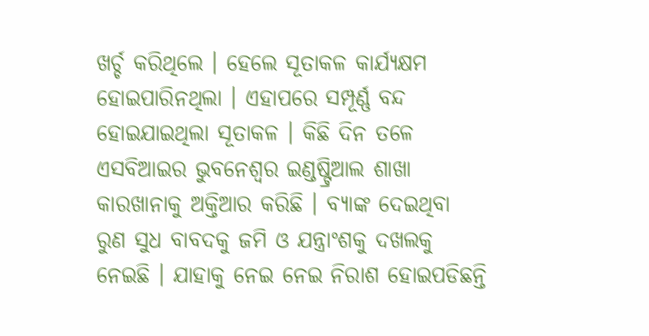ଖର୍ଚ୍ଚ କରିଥିଲେ । ହେଲେ ସୂତାକଳ କାର୍ଯ୍ୟକ୍ଷମ ହୋଇପାରିନଥିଲା । ଏହାପରେ ସମ୍ପୂର୍ଣ୍ଣ ବନ୍ଦ ହୋଇଯାଇଥିଲା ସୂତାକଳ । କିଛି ଦିନ ତଳେ ଏସବିଆଇର ଭୁବନେଶ୍ୱର ଇଣ୍ଡଷ୍ଟ୍ରିଆଲ ଶାଖା କାରଖାନାକୁ ଅକ୍ତିଆର କରିଛି । ବ୍ୟାଙ୍କ ଦେଇଥିବା ରୁଣ ସୁଧ ବାବଦକୁ ଜମି ଓ ଯନ୍ତ୍ରାଂଶକୁ ଦଖଲକୁ ନେଇଛି । ଯାହାକୁ ନେଇ ନେଇ ନିରାଶ ହୋଇପଡିଛନ୍ତି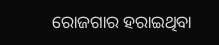ରୋଜଗାର ହରାଇଥିବା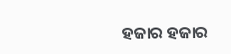ହଜାର ହଜାର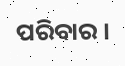ପରିବାର ।